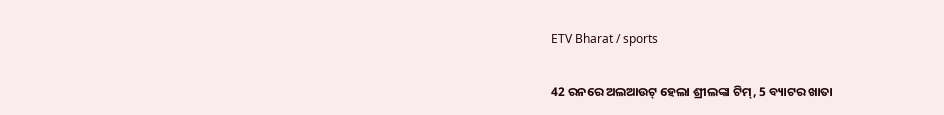ETV Bharat / sports

42 ରନରେ ଅଲଆଉଟ୍ ହେଲା ଶ୍ରୀଲଙ୍କା ଟିମ୍, 5 ବ୍ୟାଟର ଖାତା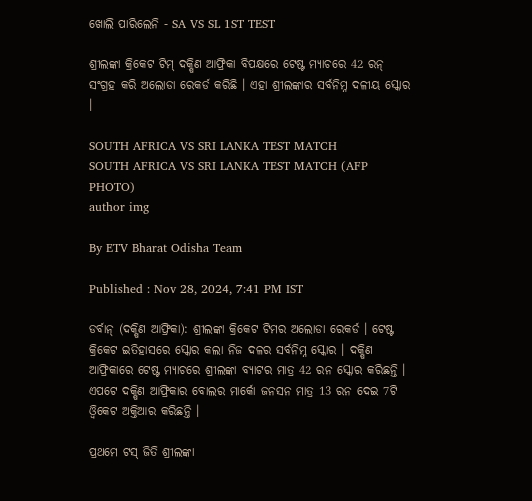ଖୋଲି ପାରିଲେନି - SA VS SL 1ST TEST

ଶ୍ରୀଲଙ୍କା କ୍ରିକେଟ ଟିମ୍ ଦକ୍ଷିଣ ଆଫ୍ରିକା ବିପକ୍ଷରେ ଟେଷ୍ଟ ମ୍ୟାଚରେ 42 ରନ୍ ସଂଗ୍ରହ କରି ଅଲୋଡା ରେକର୍ଡ କରିଛି । ଏହା ଶ୍ରୀଲଙ୍କାର ସର୍ବନିମ୍ନ ଦଳୀୟ ସ୍କୋର ।

SOUTH AFRICA VS SRI LANKA TEST MATCH
SOUTH AFRICA VS SRI LANKA TEST MATCH (AFP PHOTO)
author img

By ETV Bharat Odisha Team

Published : Nov 28, 2024, 7:41 PM IST

ଡର୍ବାନ୍ (ଦକ୍ଷିଣ ଆଫ୍ରିକା): ଶ୍ରୀଲଙ୍କା କ୍ରିକେଟ ଟିମର ଅଲୋଡା ରେକର୍ଡ । ଟେଷ୍ଟ କ୍ରିକେଟ ଇତିହାସରେ ସ୍କୋର କଲା ନିଜ ଦଳର ସର୍ବନିମ୍ନ ସ୍କୋର । ଦକ୍ଷିଣ ଆଫ୍ରିକାରେ ଟେଷ୍ଟ ମ୍ୟାଚରେ ଶ୍ରୀଲଙ୍କା ବ୍ୟାଟର ମାତ୍ର 42 ରନ ସ୍କୋର କରିଛନ୍ତି । ଏପଟେ ଦକ୍ଷିଣ ଆଫ୍ରିକାର ବୋଲର ମାର୍କୋ ଜନସନ ମାତ୍ର 13 ରନ ଦେଇ 7ଟି ଓ୍ବିକେଟ ଅକ୍ତିଆର କରିଛନ୍ତି ।

ପ୍ରଥମେ ଟସ୍ ଜିତି ଶ୍ରୀଲଙ୍କା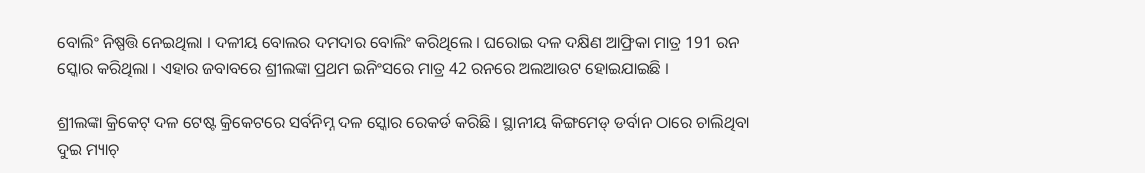ବୋଲିଂ ନିଷ୍ପତ୍ତି ନେଇଥିଲା । ଦଳୀୟ ବୋଲର ଦମଦାର ବୋଲିଂ କରିଥିଲେ । ଘରୋଇ ଦଳ ଦକ୍ଷିଣ ଆଫ୍ରିକା ମାତ୍ର 191 ରନ ସ୍କୋର କରିଥିଲା । ଏହାର ଜବାବରେ ଶ୍ରୀଲଙ୍କା ପ୍ରଥମ ଇନିଂସରେ ମାତ୍ର 42 ରନରେ ଅଲଆଉଟ ହୋଇଯାଇଛି ।

ଶ୍ରୀଲଙ୍କା କ୍ରିକେଟ୍ ଦଳ ଟେଷ୍ଟ କ୍ରିକେଟରେ ସର୍ବନିମ୍ନ ଦଳ ସ୍କୋର ରେକର୍ଡ କରିଛି । ସ୍ଥାନୀୟ କିଙ୍ଗମେଡ୍ ଡର୍ବାନ ଠାରେ ଚାଲିଥିବା ଦୁଇ ମ୍ୟାଚ୍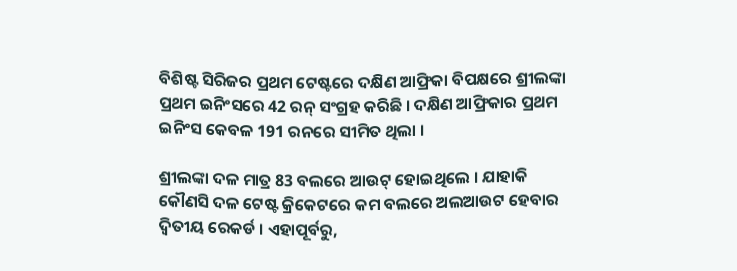ବିଶିଷ୍ଟ ସିରିଜର ପ୍ରଥମ ଟେଷ୍ଟରେ ଦକ୍ଷିଣ ଆଫ୍ରିକା ବିପକ୍ଷରେ ଶ୍ରୀଲଙ୍କା ପ୍ରଥମ ଇନିଂସରେ 42 ରନ୍ ସଂଗ୍ରହ କରିଛି । ଦକ୍ଷିଣ ଆଫ୍ରିକାର ପ୍ରଥମ ଇନିଂସ କେବଳ 191 ରନରେ ସୀମିତ ଥିଲା ।

ଶ୍ରୀଲଙ୍କା ଦଳ ମାତ୍ର 83 ବଲରେ ଆଉଟ୍ ହୋଇଥିଲେ । ଯାହାକି କୌଣସି ଦଳ ଟେଷ୍ଟ କ୍ରିକେଟରେ କମ ବଲରେ ଅଲଆଉଟ ହେବାର ଦ୍ୱିତୀୟ ରେକର୍ଡ । ଏହାପୂର୍ବରୁ,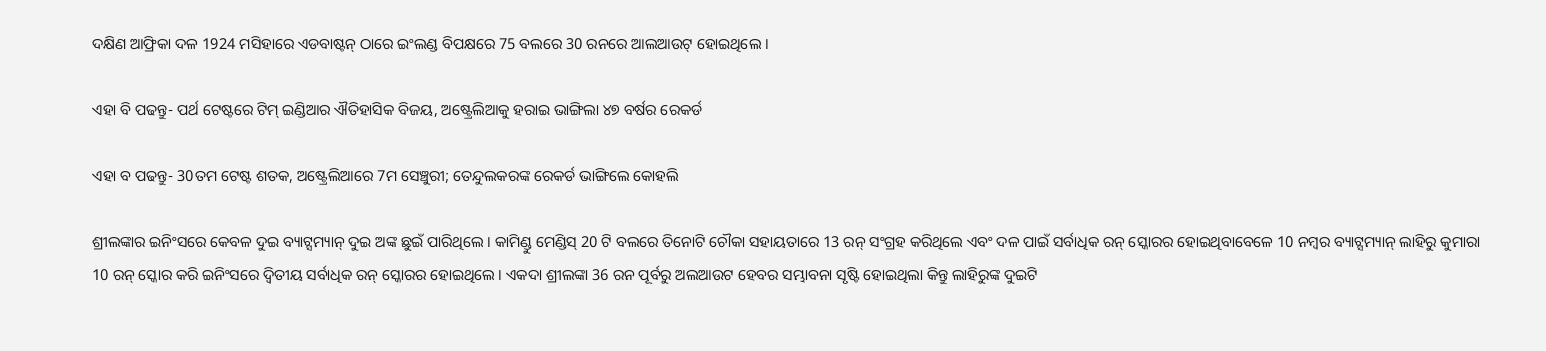ଦକ୍ଷିଣ ଆଫ୍ରିକା ଦଳ 1924 ମସିହାରେ ଏଡବାଷ୍ଟନ୍ ଠାରେ ଇଂଲଣ୍ଡ ବିପକ୍ଷରେ 75 ବଲରେ 30 ରନରେ ଆଲଆଉଟ୍ ହୋଇଥିଲେ ।

ଏହା ବି ପଢନ୍ତୁ- ପର୍ଥ ଟେଷ୍ଟରେ ଟିମ୍ ଇଣ୍ଡିଆର ଐତିହାସିକ ବିଜୟ, ଅଷ୍ଟ୍ରେଲିଆକୁ ହରାଇ ଭାଙ୍ଗିଲା ୪୭ ବର୍ଷର ରେକର୍ଡ

ଏହା ବ ପଢନ୍ତୁ- 30ତମ ଟେଷ୍ଟ ଶତକ, ଅଷ୍ଟ୍ରେଲିଆରେ 7ମ ସେଞ୍ଚୁରୀ; ତେନ୍ଦୁଲକରଙ୍କ ରେକର୍ଡ ଭାଙ୍ଗିଲେ କୋହଲି

ଶ୍ରୀଲଙ୍କାର ଇନିଂସରେ କେବଳ ଦୁଇ ବ୍ୟାଟ୍ସମ୍ୟାନ୍ ଦୁଇ ଅଙ୍କ ଛୁଇଁ ପାରିଥିଲେ । କାମିଣ୍ଡୁ ମେଣ୍ଡିସ୍ 20 ଟି ବଲରେ ତିନୋଟି ଚୌକା ସହାୟତାରେ 13 ରନ୍ ସଂଗ୍ରହ କରିଥିଲେ ଏବଂ ଦଳ ପାଇଁ ସର୍ବାଧିକ ରନ୍ ସ୍କୋରର ହୋଇଥିବାବେଳେ 10 ନମ୍ବର ବ୍ୟାଟ୍ସମ୍ୟାନ୍ ଲାହିରୁ କୁମାରା 10 ରନ୍ ସ୍କୋର କରି ଇନିଂସରେ ଦ୍ୱିତୀୟ ସର୍ବାଧିକ ରନ୍ ସ୍କୋରର ହୋଇଥିଲେ । ଏକଦା ଶ୍ରୀଲଙ୍କା 36 ରନ ପୂର୍ବରୁ ଅଲଆଉଟ ହେବର ସମ୍ଭାବନା ସୃଷ୍ଟି ହୋଇଥିଲା କିନ୍ତୁ ଲାହିରୁଙ୍କ ଦୁଇଟି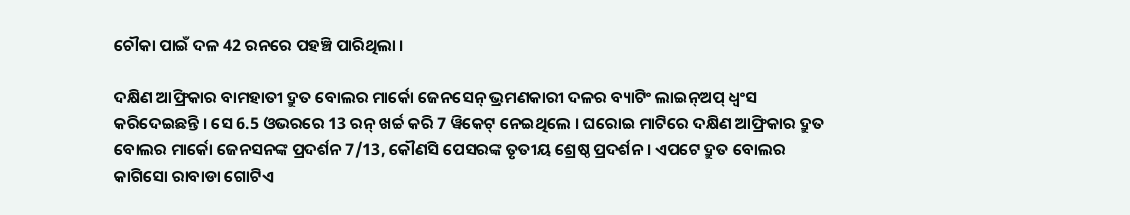ଚୌକା ପାଇଁ ଦଳ 42 ରନରେ ପହଞ୍ଚି ପାରିଥିଲା ।

ଦକ୍ଷିଣ ଆଫ୍ରିକାର ବାମହାତୀ ଦ୍ରୁତ ବୋଲର ମାର୍କୋ ଜେନସେନ୍ ଭ୍ରମଣକାରୀ ଦଳର ବ୍ୟାଟିଂ ଲାଇନ୍ଅପ୍ ଧ୍ବଂସ କରିଦେଇଛନ୍ତି । ସେ 6.5 ଓଭରରେ 13 ରନ୍ ଖର୍ଚ୍ଚ କରି 7 ୱିକେଟ୍ ନେଇଥିଲେ । ଘରୋଇ ମାଟିରେ ଦକ୍ଷିଣ ଆଫ୍ରିକାର ଦ୍ରୁତ ବୋଲର ମାର୍କୋ ଜେନସନଙ୍କ ପ୍ରଦର୍ଶନ 7/13, କୌଣସି ପେସରଙ୍କ ତୃତୀୟ ଶ୍ରେଷ୍ଠ ପ୍ରଦର୍ଶନ । ଏପଟେ ଦ୍ରୁତ ବୋଲର କାଗିସୋ ରାବାଡା ଗୋଟିଏ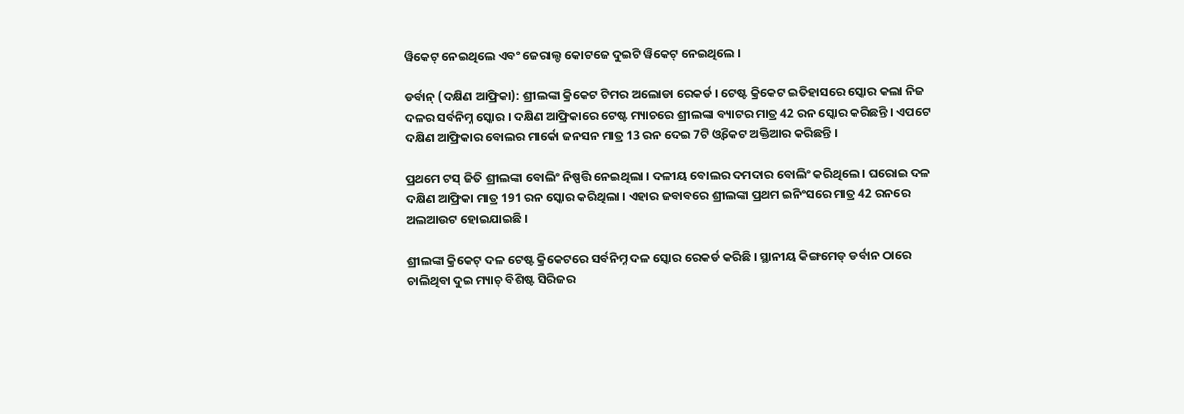ୱିକେଟ୍ ନେଇଥିଲେ ଏବଂ ଜେରାଲ୍ଡ କୋଟଜେ ଦୁଇଟି ୱିକେଟ୍ ନେଇଥିଲେ ।

ଡର୍ବାନ୍ (ଦକ୍ଷିଣ ଆଫ୍ରିକା): ଶ୍ରୀଲଙ୍କା କ୍ରିକେଟ ଟିମର ଅଲୋଡା ରେକର୍ଡ । ଟେଷ୍ଟ କ୍ରିକେଟ ଇତିହାସରେ ସ୍କୋର କଲା ନିଜ ଦଳର ସର୍ବନିମ୍ନ ସ୍କୋର । ଦକ୍ଷିଣ ଆଫ୍ରିକାରେ ଟେଷ୍ଟ ମ୍ୟାଚରେ ଶ୍ରୀଲଙ୍କା ବ୍ୟାଟର ମାତ୍ର 42 ରନ ସ୍କୋର କରିଛନ୍ତି । ଏପଟେ ଦକ୍ଷିଣ ଆଫ୍ରିକାର ବୋଲର ମାର୍କୋ ଜନସନ ମାତ୍ର 13 ରନ ଦେଇ 7ଟି ଓ୍ବିକେଟ ଅକ୍ତିଆର କରିଛନ୍ତି ।

ପ୍ରଥମେ ଟସ୍ ଜିତି ଶ୍ରୀଲଙ୍କା ବୋଲିଂ ନିଷ୍ପତ୍ତି ନେଇଥିଲା । ଦଳୀୟ ବୋଲର ଦମଦାର ବୋଲିଂ କରିଥିଲେ । ଘରୋଇ ଦଳ ଦକ୍ଷିଣ ଆଫ୍ରିକା ମାତ୍ର 191 ରନ ସ୍କୋର କରିଥିଲା । ଏହାର ଜବାବରେ ଶ୍ରୀଲଙ୍କା ପ୍ରଥମ ଇନିଂସରେ ମାତ୍ର 42 ରନରେ ଅଲଆଉଟ ହୋଇଯାଇଛି ।

ଶ୍ରୀଲଙ୍କା କ୍ରିକେଟ୍ ଦଳ ଟେଷ୍ଟ କ୍ରିକେଟରେ ସର୍ବନିମ୍ନ ଦଳ ସ୍କୋର ରେକର୍ଡ କରିଛି । ସ୍ଥାନୀୟ କିଙ୍ଗମେଡ୍ ଡର୍ବାନ ଠାରେ ଚାଲିଥିବା ଦୁଇ ମ୍ୟାଚ୍ ବିଶିଷ୍ଟ ସିରିଜର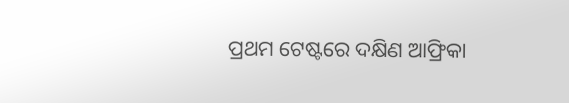ପ୍ରଥମ ଟେଷ୍ଟରେ ଦକ୍ଷିଣ ଆଫ୍ରିକା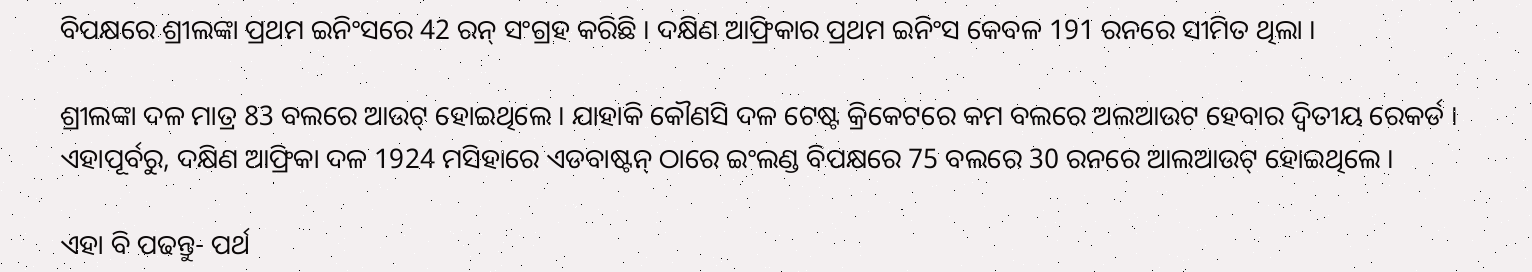ବିପକ୍ଷରେ ଶ୍ରୀଲଙ୍କା ପ୍ରଥମ ଇନିଂସରେ 42 ରନ୍ ସଂଗ୍ରହ କରିଛି । ଦକ୍ଷିଣ ଆଫ୍ରିକାର ପ୍ରଥମ ଇନିଂସ କେବଳ 191 ରନରେ ସୀମିତ ଥିଲା ।

ଶ୍ରୀଲଙ୍କା ଦଳ ମାତ୍ର 83 ବଲରେ ଆଉଟ୍ ହୋଇଥିଲେ । ଯାହାକି କୌଣସି ଦଳ ଟେଷ୍ଟ କ୍ରିକେଟରେ କମ ବଲରେ ଅଲଆଉଟ ହେବାର ଦ୍ୱିତୀୟ ରେକର୍ଡ । ଏହାପୂର୍ବରୁ, ଦକ୍ଷିଣ ଆଫ୍ରିକା ଦଳ 1924 ମସିହାରେ ଏଡବାଷ୍ଟନ୍ ଠାରେ ଇଂଲଣ୍ଡ ବିପକ୍ଷରେ 75 ବଲରେ 30 ରନରେ ଆଲଆଉଟ୍ ହୋଇଥିଲେ ।

ଏହା ବି ପଢନ୍ତୁ- ପର୍ଥ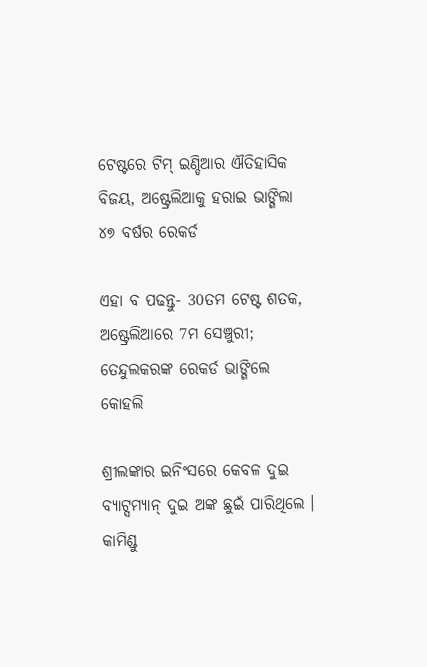ଟେଷ୍ଟରେ ଟିମ୍ ଇଣ୍ଡିଆର ଐତିହାସିକ ବିଜୟ, ଅଷ୍ଟ୍ରେଲିଆକୁ ହରାଇ ଭାଙ୍ଗିଲା ୪୭ ବର୍ଷର ରେକର୍ଡ

ଏହା ବ ପଢନ୍ତୁ- 30ତମ ଟେଷ୍ଟ ଶତକ, ଅଷ୍ଟ୍ରେଲିଆରେ 7ମ ସେଞ୍ଚୁରୀ; ତେନ୍ଦୁଲକରଙ୍କ ରେକର୍ଡ ଭାଙ୍ଗିଲେ କୋହଲି

ଶ୍ରୀଲଙ୍କାର ଇନିଂସରେ କେବଳ ଦୁଇ ବ୍ୟାଟ୍ସମ୍ୟାନ୍ ଦୁଇ ଅଙ୍କ ଛୁଇଁ ପାରିଥିଲେ । କାମିଣ୍ଡୁ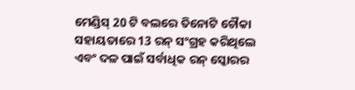ମେଣ୍ଡିସ୍ 20 ଟି ବଲରେ ତିନୋଟି ଚୌକା ସହାୟତାରେ 13 ରନ୍ ସଂଗ୍ରହ କରିଥିଲେ ଏବଂ ଦଳ ପାଇଁ ସର୍ବାଧିକ ରନ୍ ସ୍କୋରର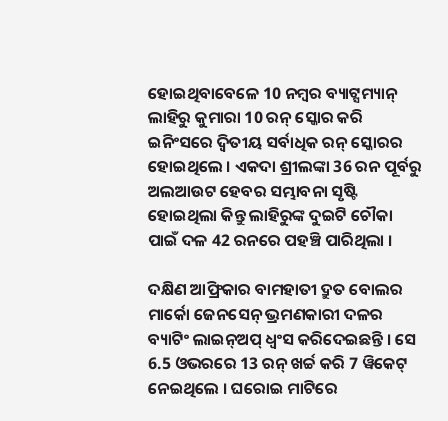ହୋଇଥିବାବେଳେ 10 ନମ୍ବର ବ୍ୟାଟ୍ସମ୍ୟାନ୍ ଲାହିରୁ କୁମାରା 10 ରନ୍ ସ୍କୋର କରି ଇନିଂସରେ ଦ୍ୱିତୀୟ ସର୍ବାଧିକ ରନ୍ ସ୍କୋରର ହୋଇଥିଲେ । ଏକଦା ଶ୍ରୀଲଙ୍କା 36 ରନ ପୂର୍ବରୁ ଅଲଆଉଟ ହେବର ସମ୍ଭାବନା ସୃଷ୍ଟି ହୋଇଥିଲା କିନ୍ତୁ ଲାହିରୁଙ୍କ ଦୁଇଟି ଚୌକା ପାଇଁ ଦଳ 42 ରନରେ ପହଞ୍ଚି ପାରିଥିଲା ।

ଦକ୍ଷିଣ ଆଫ୍ରିକାର ବାମହାତୀ ଦ୍ରୁତ ବୋଲର ମାର୍କୋ ଜେନସେନ୍ ଭ୍ରମଣକାରୀ ଦଳର ବ୍ୟାଟିଂ ଲାଇନ୍ଅପ୍ ଧ୍ବଂସ କରିଦେଇଛନ୍ତି । ସେ 6.5 ଓଭରରେ 13 ରନ୍ ଖର୍ଚ୍ଚ କରି 7 ୱିକେଟ୍ ନେଇଥିଲେ । ଘରୋଇ ମାଟିରେ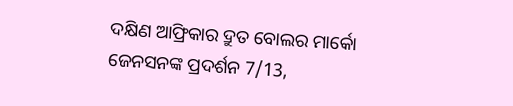ଦକ୍ଷିଣ ଆଫ୍ରିକାର ଦ୍ରୁତ ବୋଲର ମାର୍କୋ ଜେନସନଙ୍କ ପ୍ରଦର୍ଶନ 7/13,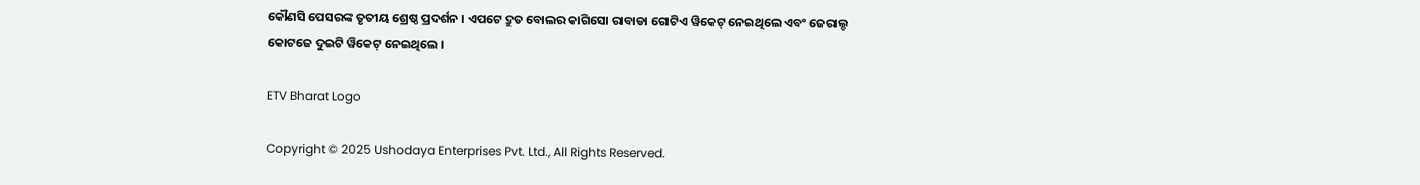କୌଣସି ପେସରଙ୍କ ତୃତୀୟ ଶ୍ରେଷ୍ଠ ପ୍ରଦର୍ଶନ । ଏପଟେ ଦ୍ରୁତ ବୋଲର କାଗିସୋ ରାବାଡା ଗୋଟିଏ ୱିକେଟ୍ ନେଇଥିଲେ ଏବଂ ଜେରାଲ୍ଡ କୋଟଜେ ଦୁଇଟି ୱିକେଟ୍ ନେଇଥିଲେ ।

ETV Bharat Logo

Copyright © 2025 Ushodaya Enterprises Pvt. Ltd., All Rights Reserved.